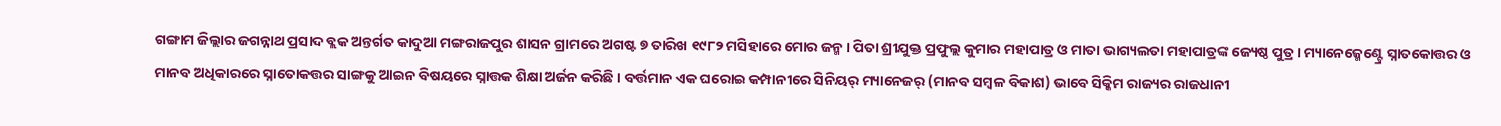ଗଙ୍ଗାମ ଜିଲ୍ଲାର ଜଗନ୍ନାଥ ପ୍ରସାଦ ବ୍ଲକ ଅନ୍ତର୍ଗତ କାଦୁଆ ମଙ୍ଗରାଜପୁର ଶାସନ ଗ୍ରାମରେ ଅଗଷ୍ଟ ୭ ତାରିଖ ୧୯୮୨ ମସିହାରେ ମୋର ଜନ୍ମ । ପିତା ଶ୍ରୀଯୁକ୍ତ ପ୍ରଫୁଲ୍ଲ କୁମାର ମହାପାତ୍ର ଓ ମାତା ଭାଗ୍ୟଲତା ମହାପାତ୍ରଙ୍କ ଜ୍ୟେଷ୍ଠ ପୁତ୍ର । ମ୍ୟାନେଜ୍ମେଣ୍ଟ୍ରେ ସ୍ନାତକୋତ୍ତର ଓ ମାନବ ଅଧିକାରରେ ସ୍ନାତୋକତ୍ତର ସାଙ୍ଗକୁ ଆଇନ ବିଷୟରେ ସ୍ନାତ୍ତକ ଶିକ୍ଷା ଅର୍ଜନ କରିଛି । ବର୍ତ୍ତମାନ ଏକ ଘରୋଇ କମ୍ପାନୀରେ ସିନିୟର୍ ମ୍ୟାନେଜର୍ (ମାନବ ସମ୍ବଳ ବିକାଶ) ଭାବେ ସିକ୍କିମ ରାଜ୍ୟର ରାଜଧାନୀ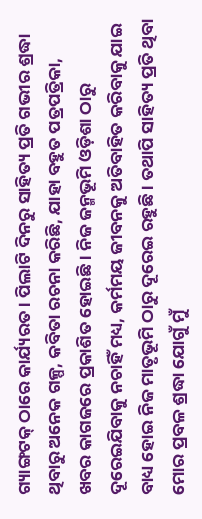ଗ୍ୟାଙ୍ଗଟକ୍ ଠାରେ କାର୍ଯ୍ୟରତ । ପିଲାଟି ଦିନରୁ ସାହିତ୍ୟ ପ୍ରତି ଗଭୀର ଶ୍ରଦ୍ଧା ଥିବାରୁ ଅନେକ ଗଳ୍ପ, କବିତା ରଚନା କରିଛି, ଯାହା ବହୁତ ପତ୍ରପତ୍ରିକା, ଖବର କାଗଜରେ ପ୍ରକାଶିତ ହୋଇଛି । ନିଜ ଜନ୍ମଭୂମି ଓଡ଼ିଶା ଠାରୁ ଦୂରେଇଯିବାକୁ ନଚାହିଁ ମଧ୍ୟ, କର୍ମମୟ ଜୀବନକୁ ଅତିବାହିତ କରିବାକୁ ଯାଇ ବାଧ୍ୟ ହୋଇ ନିଜ ମାତୃଭୂମି ଠାରୁ ଦୂରେଇ ରହୁଛି । ତଥାପି ସାହିତ୍ୟ ପ୍ରତି ଥିବା ମୋର ପ୍ରବଳ ଶ୍ରଦ୍ଧା ଯୋଗୁଁ ମୁଁ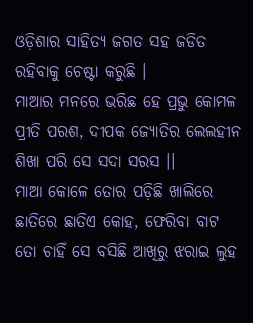ଓଡ଼ିଶାର ସାହିତ୍ୟ ଜଗତ ସହ ଜଡିତ ରହିବାକୁ ଚେଷ୍ଟା କରୁଛି ।
ମାଆର ମନରେ ଭରିଛ ହେ ପ୍ରଭୁ କୋମଳ ପ୍ରୀତି ପରଶ, ଦୀପକ ଜ୍ୟୋତିର ଲେଲହୀନ ଶିଖା ପରି ସେ ସଦା ସରସ ।।
ମାଆ କୋଳେ ତୋର ପଡ଼ିଛି ଖାଲିରେ ଛାତିରେ ଛାତିଏ କୋହ, ଫେରିବା ବାଟ ତୋ ଚାହିଁ ସେ ବସିଛି ଆଖିରୁ ଝରାଇ ଲୁହ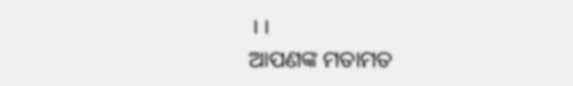।।
ଆପଣଙ୍କ ମତାମତ